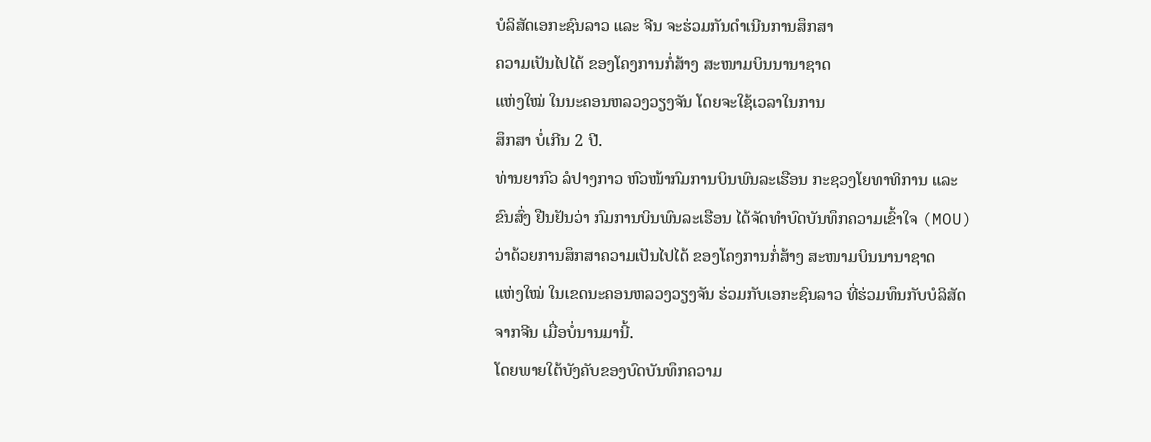ບໍລິສັດເອກະຊົນລາວ ແລະ ຈີນ ຈະຮ່ວມກັນດຳເນີນການສຶກສາ
ຄວາມເປັນໄປໄດ້ ຂອງໂຄງການກໍ່ສ້າງ ສະໜາມບິນນານາຊາດ
ແຫ່ງໃໝ່ ໃນນະຄອນຫລວງວຽງຈັນ ໂດຍຈະໃຊ້ເວລາໃນການ
ສຶກສາ ບໍ່ເກີນ 2 ປີ.
ທ່ານຍາກົວ ລໍປາງກາວ ຫົວໜ້າກົມການບິນພົນລະເຮືອນ ກະຊວງໂຍທາທິການ ແລະ
ຂົນສົ່ງ ຢືນຢັນວ່າ ກົມການບິນພົນລະເຮືອນ ໄດ້ຈັດທຳບົດບັນທຶກຄວາມເຂົ້າໃຈ (MOU)
ວ່າດ້ວຍການສຶກສາຄວາມເປັນໄປໄດ້ ຂອງໂຄງການກໍ່ສ້າງ ສະໜາມບິນນານາຊາດ
ແຫ່ງໃໝ່ ໃນເຂດນະຄອນຫລວງວຽງຈັນ ຮ່ວມກັບເອກະຊົນລາວ ທີ່ຮ່ວມທຶນກັບບໍລິສັດ
ຈາກຈີນ ເມື່ອບໍ່ນານມານີ້.
ໂດຍພາຍໃຕ້ບັງຄັບຂອງບົດບັນທຶກຄວາມ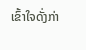ເຂົ້າໃຈດັ່ງກ່າ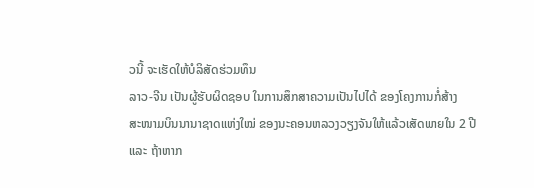ວນີ້ ຈະເຮັດໃຫ້ບໍລິສັດຮ່ວມທຶນ
ລາວ-ຈີນ ເປັນຜູ້ຮັບຜິດຊອບ ໃນການສຶກສາຄວາມເປັນໄປໄດ້ ຂອງໂຄງການກໍ່ສ້າງ
ສະໜາມບິນນານາຊາດແຫ່ງໃໝ່ ຂອງນະຄອນຫລວງວຽງຈັນໃຫ້ແລ້ວເສັດພາຍໃນ 2 ປີ
ແລະ ຖ້າຫາກ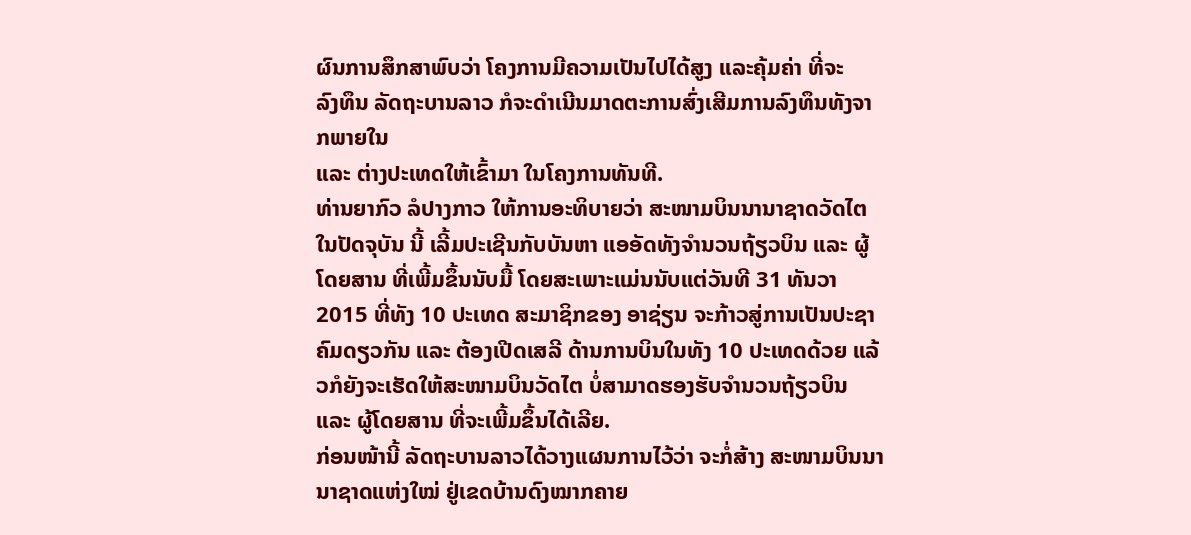ຜົນການສຶກສາພົບວ່າ ໂຄງການມີຄວາມເປັນໄປໄດ້ສູງ ແລະຄຸ້ມຄ່າ ທີ່ຈະ
ລົງທຶນ ລັດຖະບານລາວ ກໍຈະດຳເນີນມາດຕະການສົ່ງເສີມການລົງທຶນທັງຈາກພາຍໃນ
ແລະ ຕ່າງປະເທດໃຫ້ເຂົ້າມາ ໃນໂຄງການທັນທີ.
ທ່ານຍາກົວ ລໍປາງກາວ ໃຫ້ການອະທິບາຍວ່າ ສະໜາມບິນນານາຊາດວັດໄຕ ໃນປັດຈຸບັນ ນີ້ ເລີ້ມປະເຊີນກັບບັນຫາ ແອອັດທັງຈຳນວນຖ້ຽວບິນ ແລະ ຜູ້ໂດຍສານ ທີ່ເພີ້ມຂຶ້ນນັບມື້ ໂດຍສະເພາະແມ່ນນັບແຕ່ວັນທີ 31 ທັນວາ 2015 ທີ່ທັງ 10 ປະເທດ ສະມາຊິກຂອງ ອາຊ່ຽນ ຈະກ້າວສູ່ການເປັນປະຊາຄົມດຽວກັນ ແລະ ຕ້ອງເປີດເສລີ ດ້ານການບິນໃນທັງ 10 ປະເທດດ້ວຍ ແລ້ວກໍຍັງຈະເຮັດໃຫ້ສະໜາມບິນວັດໄຕ ບໍ່ສາມາດຮອງຮັບຈຳນວນຖ້ຽວບິນ ແລະ ຜູ້ໂດຍສານ ທີ່ຈະເພີ້ມຂຶ້ນໄດ້ເລີຍ.
ກ່ອນໜ້ານີ້ ລັດຖະບານລາວໄດ້ວາງແຜນການໄວ້ວ່າ ຈະກໍ່ສ້າງ ສະໜາມບິນນານາຊາດແຫ່ງໃໝ່ ຢູ່ເຂດບ້ານດົງໝາກຄາຍ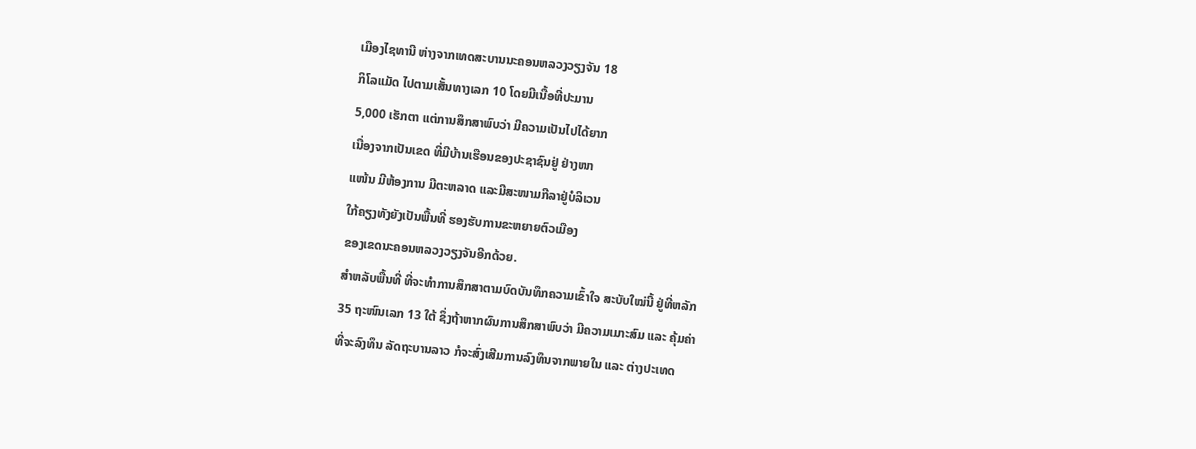ເມືອງໄຊທານີ ຫ່າງຈາກເທດສະບານນະຄອນຫລວງວຽງຈັນ 18
ກິໂລແມັດ ໄປຕາມເສັ້ນທາງເລກ 10 ໂດຍມີເນື້ອທີ່ປະມານ
5,000 ເຮັກຕາ ແຕ່ການສຶກສາພົບວ່າ ມີຄວາມເປັນໄປໄດ້ຍາກ
ເນື່ອງຈາກເປັນເຂດ ທີ່ມີບ້ານເຮືອນຂອງປະຊາຊົນຢູ່ ຢ່າງໜາ
ແໜ້ນ ມີຫ້ອງການ ມີຕະຫລາດ ແລະມີສະໜາມກີລາຢູ່ບໍລິເວນ
ໃກ້ຄຽງທັງຍັງເປັນພື້ນທີ່ ຮອງຮັບການຂະຫຍາຍຕົວເມືອງ
ຂອງເຂດນະຄອນຫລວງວຽງຈັນອີກດ້ວຍ.
ສຳຫລັບພື້ນທີ່ ທີ່ຈະທຳການສຶກສາຕາມບົດບັນທຶກຄວາມເຂົ້າໃຈ ສະບັບໃໝ່ນີ້ ຢູ່ທີ່ຫລັກ
35 ຖະໜົນເລກ 13 ໃຕ້ ຊຶ່ງຖ້າຫາກຜົນການສຶກສາພົບວ່າ ມີຄວາມເມາະສົມ ແລະ ຄຸ້ມຄ່າ
ທີ່ຈະລົງທຶນ ລັດຖະບານລາວ ກໍຈະສົ່ງເສີມການລົງທຶນຈາກພາຍໃນ ແລະ ຕ່າງປະເທດ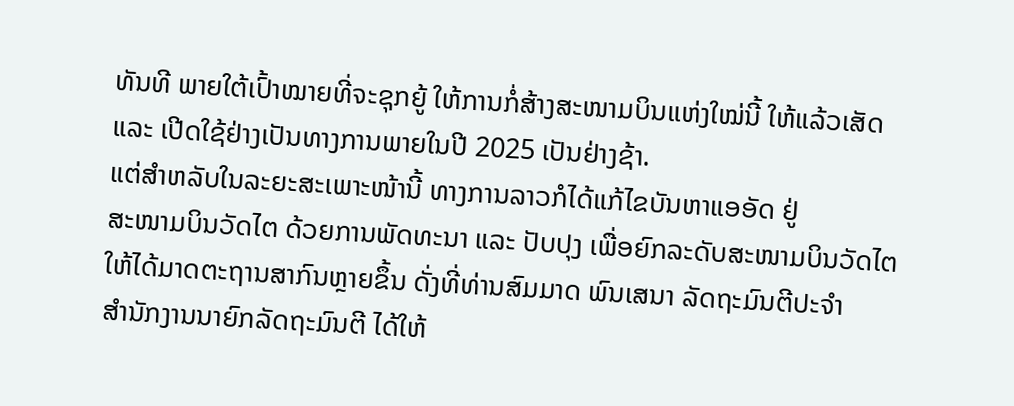ທັນທີ ພາຍໃຕ້ເປົ້າໝາຍທີ່ຈະຊຸກຍູ້ ໃຫ້ການກໍ່ສ້າງສະໜາມບິນແຫ່ງໃໝ່ນີ້ ໃຫ້ແລ້ວເສັດ
ແລະ ເປີດໃຊ້ຢ່າງເປັນທາງການພາຍໃນປີ 2025 ເປັນຢ່າງຊ້າ.
ແຕ່ສຳຫລັບໃນລະຍະສະເພາະໜ້ານີ້ ທາງການລາວກໍໄດ້ແກ້ໄຂບັນຫາແອອັດ ຢູ່
ສະໜາມບິນວັດໄຕ ດ້ວຍການພັດທະນາ ແລະ ປັບປຸງ ເພື່ອຍົກລະດັບສະໜາມບິນວັດໄຕ
ໃຫ້ໄດ້ມາດຕະຖານສາກົນຫຼາຍຂຶ້ນ ດັ່ງທີ່ທ່ານສົມມາດ ພົນເສນາ ລັດຖະມົນຕີປະຈຳ
ສຳນັກງານນາຍົກລັດຖະມົນຕີ ໄດ້ໃຫ້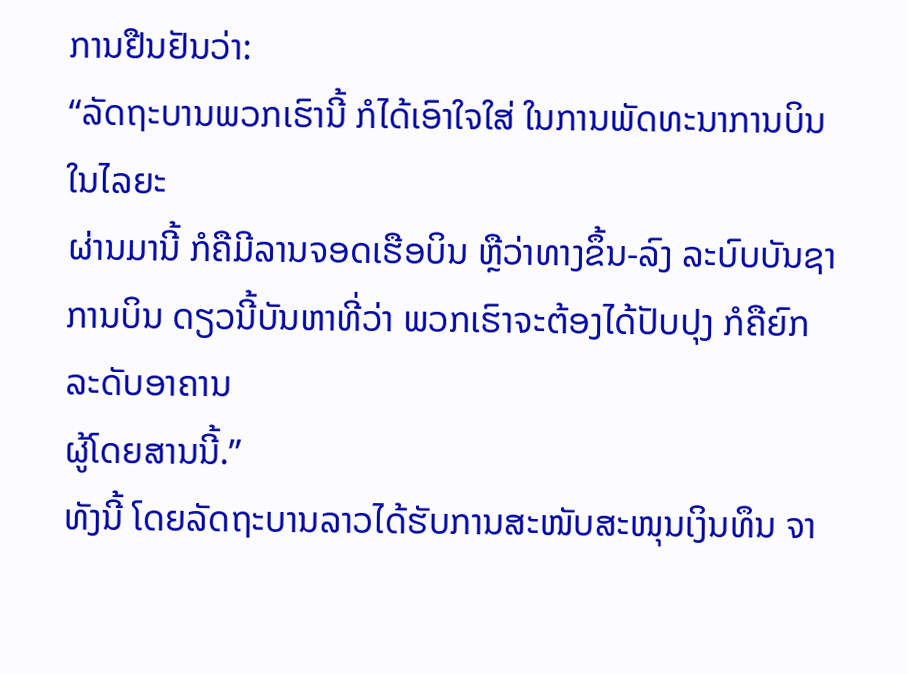ການຢືນຢັນວ່າ:
“ລັດຖະບານພວກເຮົານີ້ ກໍໄດ້ເອົາໃຈໃສ່ ໃນການພັດທະນາການບິນໃນໄລຍະ
ຜ່ານມານີ້ ກໍຄືມີລານຈອດເຮືອບິນ ຫຼືວ່າທາງຂຶ້ນ-ລົງ ລະບົບບັນຊາການບິນ ດຽວນີ້ບັນຫາທີ່ວ່າ ພວກເຮົາຈະຕ້ອງໄດ້ປັບປຸງ ກໍຄືຍົກລະດັບອາຄານ
ຜູ້ໂດຍສານນີ້.”
ທັງນີ້ ໂດຍລັດຖະບານລາວໄດ້ຮັບການສະໜັບສະໜຸນເງິນທຶນ ຈາ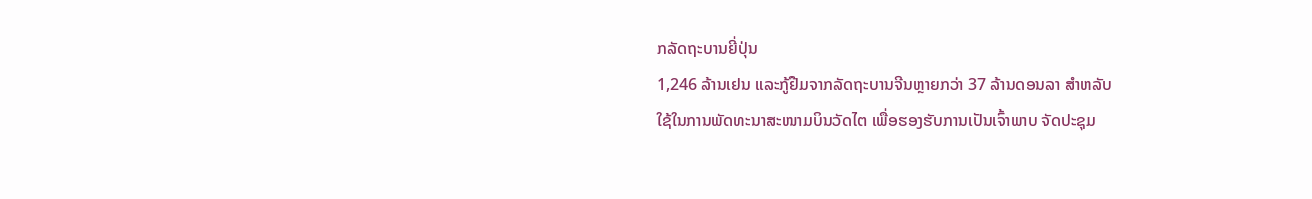ກລັດຖະບານຍີ່ປຸ່ນ
1,246 ລ້ານເຢນ ແລະກູ້ຢືມຈາກລັດຖະບານຈີນຫຼາຍກວ່າ 37 ລ້ານດອນລາ ສຳຫລັບ
ໃຊ້ໃນການພັດທະນາສະໜາມບິນວັດໄຕ ເພື່ອຮອງຮັບການເປັນເຈົ້າພາບ ຈັດປະຊຸມ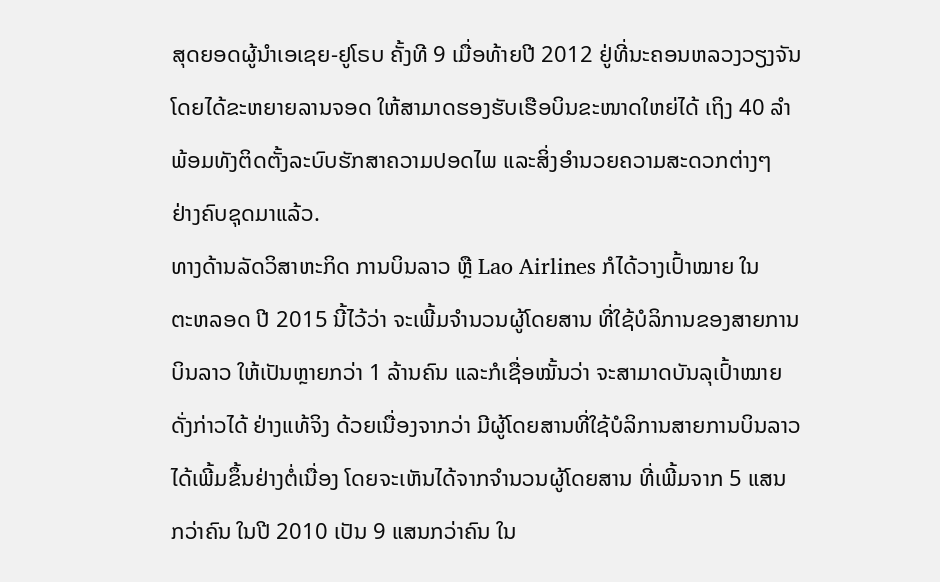ສຸດຍອດຜູ້ນຳເອເຊຍ-ຢູໂຣບ ຄັ້ງທີ 9 ເມື່ອທ້າຍປີ 2012 ຢູ່ທີ່ນະຄອນຫລວງວຽງຈັນ
ໂດຍໄດ້ຂະຫຍາຍລານຈອດ ໃຫ້ສາມາດຮອງຮັບເຮືອບິນຂະໜາດໃຫຍ່ໄດ້ ເຖິງ 40 ລຳ
ພ້ອມທັງຕິດຕັ້ງລະບົບຮັກສາຄວາມປອດໄພ ແລະສິ່ງອຳນວຍຄວາມສະດວກຕ່າງໆ
ຢ່າງຄົບຊຸດມາແລ້ວ.
ທາງດ້ານລັດວິສາຫະກິດ ການບິນລາວ ຫຼື Lao Airlines ກໍໄດ້ວາງເປົ້າໝາຍ ໃນ
ຕະຫລອດ ປີ 2015 ນີ້ໄວ້ວ່າ ຈະເພີ້ມຈຳນວນຜູ້ໂດຍສານ ທີ່ໃຊ້ບໍລິການຂອງສາຍການ
ບິນລາວ ໃຫ້ເປັນຫຼາຍກວ່າ 1 ລ້ານຄົນ ແລະກໍເຊື່ອໝັ້ນວ່າ ຈະສາມາດບັນລຸເປົ້າໝາຍ
ດັ່ງກ່າວໄດ້ ຢ່າງແທ້ຈິງ ດ້ວຍເນື່ອງຈາກວ່າ ມີຜູ້ໂດຍສານທີ່ໃຊ້ບໍລິການສາຍການບິນລາວ
ໄດ້ເພີ້ມຂຶ້ນຢ່າງຕໍ່ເນື່ອງ ໂດຍຈະເຫັນໄດ້ຈາກຈຳນວນຜູ້ໂດຍສານ ທີ່ເພີ້ມຈາກ 5 ແສນ
ກວ່າຄົນ ໃນປີ 2010 ເປັນ 9 ແສນກວ່າຄົນ ໃນ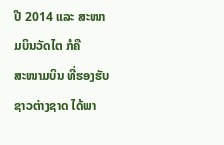ປີ 2014 ແລະ ສະໜາມບິນວັດໄຕ ກໍຄື
ສະໜາມບິນ ທີ່ຮອງຮັບຊາວຕ່າງຊາດ ໄດ້ພາ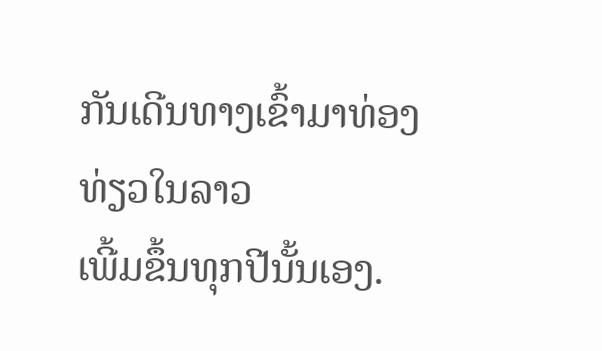ກັນເດີນທາງເຂົ້າມາທ່ອງທ່ຽວໃນລາວ
ເພີ້ມຂຶ້ນທຸກປີນັ້ນເອງ.